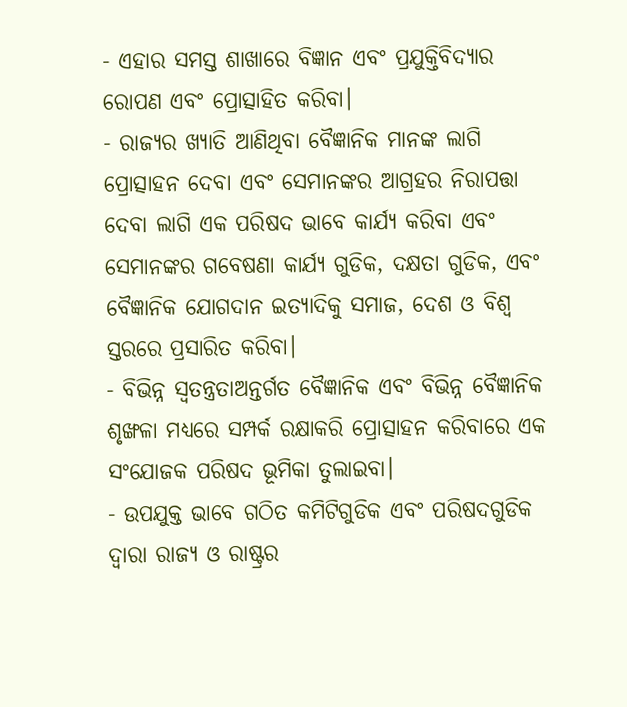- ଏହାର ସମସ୍ତ ଶାଖାରେ ବିଜ୍ଞାନ ଏବଂ ପ୍ରଯୁକ୍ତିବିଦ୍ୟାର ରୋପଣ ଏବଂ ପ୍ରୋତ୍ସାହିତ କରିବା।
- ରାଜ୍ୟର ଖ୍ୟାତି ଆଣିଥିବା ବୈଜ୍ଞାନିକ ମାନଙ୍କ ଲାଗି ପ୍ରୋତ୍ସାହନ ଦେବା ଏବଂ ସେମାନଙ୍କର ଆଗ୍ରହର ନିରାପତ୍ତା ଦେବା ଲାଗି ଏକ ପରିଷଦ ଭାବେ କାର୍ଯ୍ୟ କରିବା ଏବଂ ସେମାନଙ୍କର ଗବେଷଣା କାର୍ଯ୍ୟ ଗୁଡିକ, ଦକ୍ଷତା ଗୁଡିକ, ଏବଂ ବୈଜ୍ଞାନିକ ଯୋଗଦାନ ଇତ୍ୟାଦିକୁ ସମାଜ, ଦେଶ ଓ ବିଶ୍ଵ ସ୍ତରରେ ପ୍ରସାରିତ କରିବା।
- ବିଭିନ୍ନ ସ୍ଵତନ୍ତ୍ରତାଅନ୍ତର୍ଗତ ବୈଜ୍ଞାନିକ ଏବଂ ବିଭିନ୍ନ ବୈଜ୍ଞାନିକ ଶୃଙ୍ଖଳା ମଧ୍ୟରେ ସମ୍ପର୍କ ରକ୍ଷାକରି ପ୍ରୋତ୍ସାହନ କରିବାରେ ଏକ ସଂଯୋଜକ ପରିଷଦ ଭୂମିକା ତୁଲାଇବା।
- ଉପଯୁକ୍ତ ଭାବେ ଗଠିତ କମିଟିଗୁଡିକ ଏବଂ ପରିଷଦଗୁଡିକ ଦ୍ଵାରା ରାଜ୍ୟ ଓ ରାଷ୍ଟ୍ରର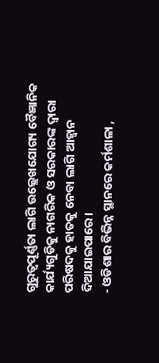ଗୁରୁତ୍ଵପୂର୍ଣ୍ଣତା ଲାଗି ଉଲ୍ଲେଖଯୋଗ୍ୟ ବୈଜ୍ଞାନିକ କାର୍ଯ୍ୟଗୁଡିକୁ ନାଗରିକ ଓ ସରକାରଙ୍କ ଦ୍ଵାରା ପରିଷଦକୁ ହାତକୁ ନେବା ଲାଗି ଆହ୍ଵାନ ଦିଆଯାଇପାରେ।
- ଓଡିଶାର ବିଭିନ୍ନ ସ୍ଥାନରେ କର୍ମଶାଳା ,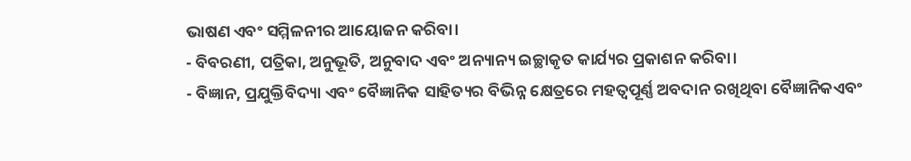ଭାଷଣ ଏବଂ ସମ୍ମିଳନୀର ଆୟୋଜନ କରିବା।
- ବିବରଣୀ, ପତ୍ରିକା, ଅନୁଭୂତି, ଅନୁବାଦ ଏବଂ ଅନ୍ୟାନ୍ୟ ଇଚ୍ଛାକୃତ କାର୍ଯ୍ୟର ପ୍ରକାଶନ କରିବା।
- ବିଜ୍ଞାନ, ପ୍ରଯୁକ୍ତିବିଦ୍ୟା ଏବଂ ବୈଜ୍ଞାନିକ ସାହିତ୍ୟର ବିଭିନ୍ନ କ୍ଷେତ୍ରରେ ମହତ୍ଵପୂର୍ଣ୍ଣ ଅବଦାନ ରଖିଥିବା ବୈଜ୍ଞାନିକଏବଂ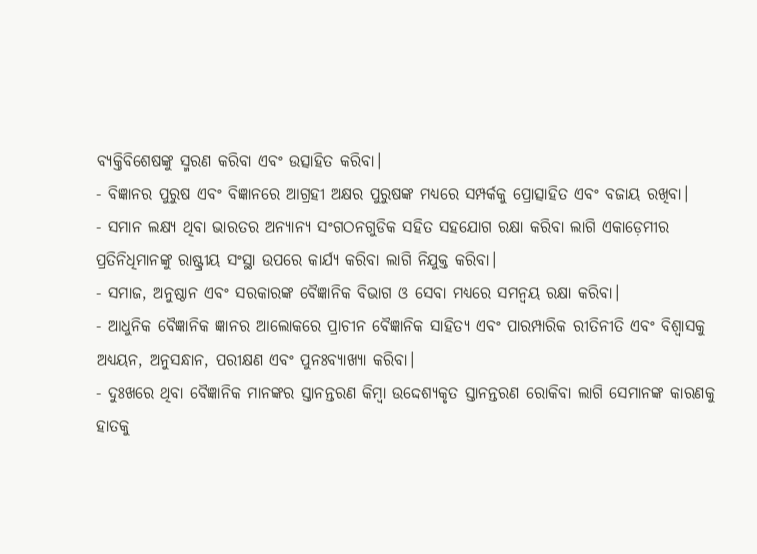ବ୍ୟକ୍ତିବିଶେଷଙ୍କୁ ସ୍ମରଣ କରିବା ଏବଂ ଉତ୍ସାହିତ କରିବା।
- ବିଜ୍ଞାନର ପୁରୁଷ ଏବଂ ବିଜ୍ଞାନରେ ଆଗ୍ରହୀ ଅକ୍ଷର ପୁରୁଷଙ୍କ ମଧ୍ୟରେ ସମ୍ପର୍କକୁ ପ୍ରୋତ୍ସାହିତ ଏବଂ ବଜାୟ ରଖିବା।
- ସମାନ ଲକ୍ଷ୍ୟ ଥିବା ଭାରତର ଅନ୍ୟାନ୍ୟ ସଂଗଠନଗୁଡିକ ସହିତ ସହଯୋଗ ରକ୍ଷା କରିବା ଲାଗି ଏକାଡ଼େମୀର ପ୍ରତିନିଧିମାନଙ୍କୁ ରାଷ୍ଟ୍ରୀୟ ସଂସ୍ଥା ଉପରେ କାର୍ଯ୍ୟ କରିବା ଲାଗି ନିଯୁକ୍ତ କରିବା।
- ସମାଜ, ଅନୁଷ୍ଠାନ ଏବଂ ସରକାରଙ୍କ ବୈଜ୍ଞାନିକ ବିଭାଗ ଓ ସେବା ମଧ୍ୟରେ ସମନ୍ଵୟ ରକ୍ଷା କରିବା।
- ଆଧୁନିକ ବୈଜ୍ଞାନିକ ଜ୍ଞାନର ଆଲୋକରେ ପ୍ରାଚୀନ ବୈଜ୍ଞାନିକ ସାହିତ୍ୟ ଏବଂ ପାରମ୍ପାରିକ ରୀତିନୀତି ଏବଂ ବିଶ୍ଵାସକୁ ଅଧ୍ୟୟନ, ଅନୁସନ୍ଧାନ, ପରୀକ୍ଷଣ ଏବଂ ପୁନଃବ୍ୟାଖ୍ୟା କରିବା।
- ଦୁଃଖରେ ଥିବା ବୈଜ୍ଞାନିକ ମାନଙ୍କର ସ୍ତାନନ୍ତରଣ କିମ୍ବା ଉଦ୍ଦେଶ୍ୟକୃତ ସ୍ତାନନ୍ତରଣ ରୋକିବା ଲାଗି ସେମାନଙ୍କ କାରଣକୁ ହାତକୁ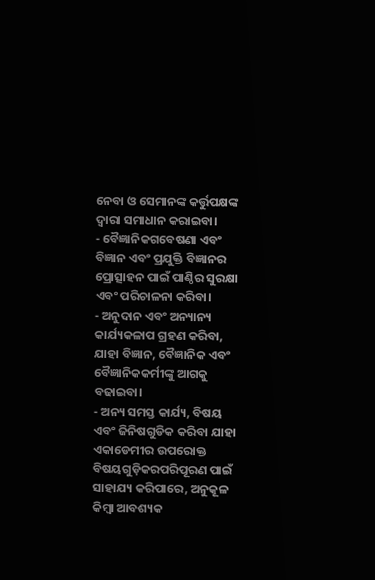ନେବା ଓ ସେମାନଙ୍କ କର୍ତ୍ତୁପକ୍ଷଙ୍କ ଦ୍ଵାରା ସମାଧାନ କରାଇବା।
- ବୈଜ୍ଞାନିକଗବେଷଣା ଏବଂ ବିଜ୍ଞାନ ଏବଂ ପ୍ରଯୁକ୍ତି ବିଜ୍ଞାନର ପ୍ରୋତ୍ସାହନ ପାଇଁ ପାଣ୍ଠିର ସୁରକ୍ଷା ଏବଂ ପରିଚାଳନା କରିବା।
- ଅନୁଦାନ ଏବଂ ଅନ୍ୟାନ୍ୟ କାର୍ଯ୍ୟକଳାପ ଗ୍ରହଣ କରିବା, ଯାହା ବିଜ୍ଞାନ, ବୈଜ୍ଞାନିକ ଏବଂ ବୈଜ୍ଞାନିକକର୍ମୀଙ୍କୁ ଆଗକୁ ବଢାଇବା।
- ଅନ୍ୟ ସମସ୍ତ କାର୍ଯ୍ୟ, ବିଷୟ ଏବଂ ଜିନିଷଗୁଡିକ କରିବା ଯାହା ଏକାଡେମୀର ଉପରୋକ୍ତ ବିଷୟଗୁଡ଼ିକରପରିପୂରଣ ପାଇଁ ସାହାଯ୍ୟ କରିପାରେ, ଅନୁକୂଳ କିମ୍ବା ଆବଶ୍ୟକ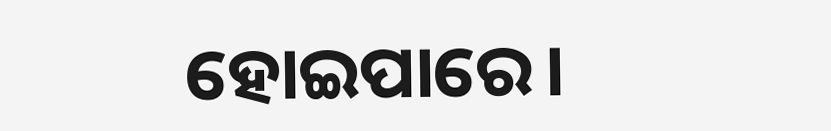ହୋଇପାରେ।